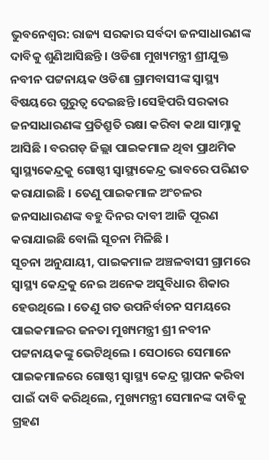ଭୁବନେଶ୍ୱର: ରାଜ୍ୟ ସରକାର ସର୍ବଦା ଜନସାଧାରଣଙ୍କ ଦାବିକୁ ଶୁଣିଆସିଛନ୍ତି । ଓଡିଶା ମୁଖ୍ୟମନ୍ତ୍ରୀ ଶ୍ରୀଯୁକ୍ତ ନବୀନ ପଟ୍ଟନାୟକ ଓଡିଶା ଗ୍ରାମବାସୀଙ୍କ ସ୍ୱାସ୍ଥ୍ୟ ବିଷୟରେ ଗୁରୁତ୍ୱ ଦେଇଛନ୍ତି ।ସେହିପରି ସରକାର ଜନସାଧାରଣଙ୍କ ପ୍ରତିଶ୍ରୁତି ରକ୍ଷା କରିବା କଥା ସାମ୍ନାକୁ ଆସିଛି । ବରଗଡ଼ ଜିଲ୍ଲା ପାଇକମାଳ ଥିବା ପ୍ରାଥମିକ ସ୍ୱାସ୍ଥ୍ୟକେନ୍ଦ୍ରକୁ ଗୋଷ୍ଠୀ ସ୍ୱାସ୍ଥ୍ୟକେନ୍ଦ୍ର ଭାବରେ ପରିଣତ କରାଯାଇଛି । ତେଣୁ ପାଇକମାଳ ଅଂଚଳର ଜନସାଧାରଣଙ୍କ ବହୁ ଦିନର ଦାବୀ ଆଜି ପୂରଣ କରାଯାଇଛି ବୋଲି ସୂଚନା ମିଳିଛି ।
ସୂଚନା ଅନୁଯାୟୀ, ପାଇକମାଳ ଅଞ୍ଚଳବାସୀ ଗ୍ରାମରେ ସ୍ୱାସ୍ଥ୍ୟ କେନ୍ଦ୍ରକୁ ନେଇ ଅନେକ ଅସୁବିଧାର ଶିକାର ହେଉଥିଲେ । ତେଣୁ ଗତ ଉପନିର୍ବାଚନ ସମୟରେ ପାଇକମାଳର ଜନତା ମୁଖ୍ୟମନ୍ତ୍ରୀ ଶ୍ରୀ ନବୀନ ପଟ୍ଟନାୟକଙ୍କୁ ଭେଟିଥିଲେ । ସେଠାରେ ସେମାନେ ପାଇକମାଳରେ ଗୋଷ୍ଠୀ ସ୍ୱାସ୍ଥ୍ୟ କେନ୍ଦ୍ର ସ୍ଥାପନ କରିବା ପାଇଁ ଦାବି କରିଥିଲେ, ମୁଖ୍ୟମନ୍ତ୍ରୀ ସେମାନଙ୍କ ଦାବିକୁ ଗ୍ରହଣ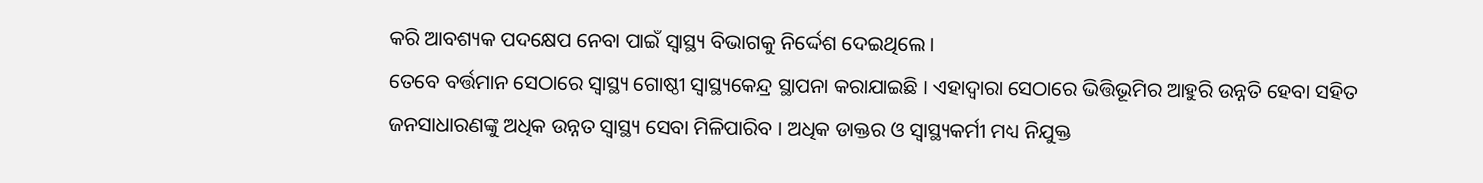କରି ଆବଶ୍ୟକ ପଦକ୍ଷେପ ନେବା ପାଇଁ ସ୍ୱାସ୍ଥ୍ୟ ବିଭାଗକୁ ନିର୍ଦ୍ଦେଶ ଦେଇଥିଲେ ।
ତେବେ ବର୍ତ୍ତମାନ ସେଠାରେ ସ୍ୱାସ୍ଥ୍ୟ ଗୋଷ୍ଠୀ ସ୍ୱାସ୍ଥ୍ୟକେନ୍ଦ୍ର ସ୍ଥାପନା କରାଯାଇଛି । ଏହାଦ୍ୱାରା ସେଠାରେ ଭିତ୍ତିଭୂମିର ଆହୁରି ଉନ୍ନତି ହେବା ସହିତ ଜନସାଧାରଣଙ୍କୁ ଅଧିକ ଉନ୍ନତ ସ୍ୱାସ୍ଥ୍ୟ ସେବା ମିଳିପାରିବ । ଅଧିକ ଡାକ୍ତର ଓ ସ୍ୱାସ୍ଥ୍ୟକର୍ମୀ ମଧ୍ୟ ନିଯୁକ୍ତ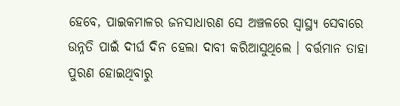ହେବେ, ପାଇକମାଳର ଜନସାଧାରଣ ସେ ଅଞ୍ଚଳରେ ସ୍ୱାସ୍ଥ୍ୟ ସେବାରେ ଉନ୍ନତି ପାଇଁ ଦୀର୍ଘ ଦିନ ହେଲା ଦାବୀ କରିଆସୁଥିଲେ । ବର୍ତ୍ତମାନ ତାହା ପୁରଣ ହୋଇଥିବାରୁ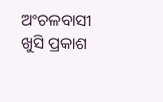ଅଂଚଳବାସୀ ଖୁସି ପ୍ରକାଶ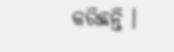କରିଛନ୍ତି ।